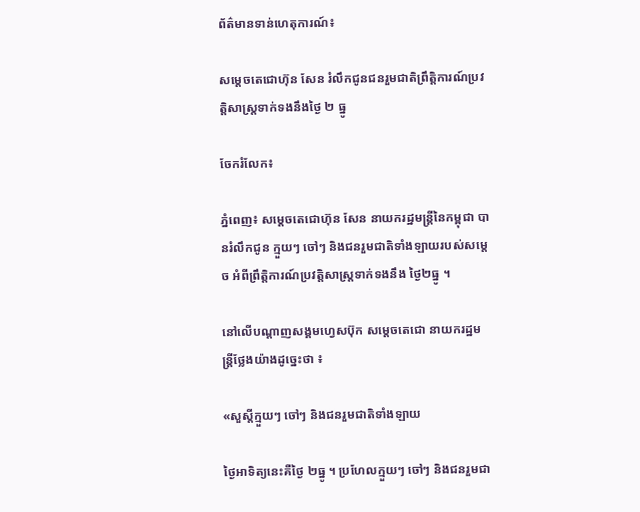ព័ត៌មានទាន់ហេតុការណ៍៖

សម្តេចតេជោហ៊ុន សែន រំលឹកជូនជនរួមជាតិព្រឹត្តិការណ៍ប្រវត្តិសាស្ត្រទាក់ទងនឹងថ្ងៃ ២ ធ្នូ

ចែករំលែក៖

ភ្នំពេញ៖ សម្តេចតេជោហ៊ុន សែន នាយករដ្ឋមន្ត្រីនៃកម្ពុជា បានរំលឹកជូន ក្មួយៗ ចៅៗ និងជនរួមជាតិទាំងឡាយរបស់សម្តេច អំពីព្រឹត្តិការណ៍ប្រវត្តិសាស្ត្រទាក់ទងនឹង ថ្ងៃ២ធ្នូ ។

នៅលើបណ្តាញសង្គមហ្វេសប៊ុក សម្តេចតេជោ នាយករដ្ឋមន្ត្រីថ្លែងយ៉ាងដូច្នេះថា ៖

«សួស្ដីក្មួយៗ ចៅៗ និងជនរួមជាតិទាំងឡាយ

ថ្ងៃអាទិត្យនេះគឺថ្ងៃ ២ធ្នូ ។ ប្រហែលក្មួយៗ ចៅៗ និងជនរួមជា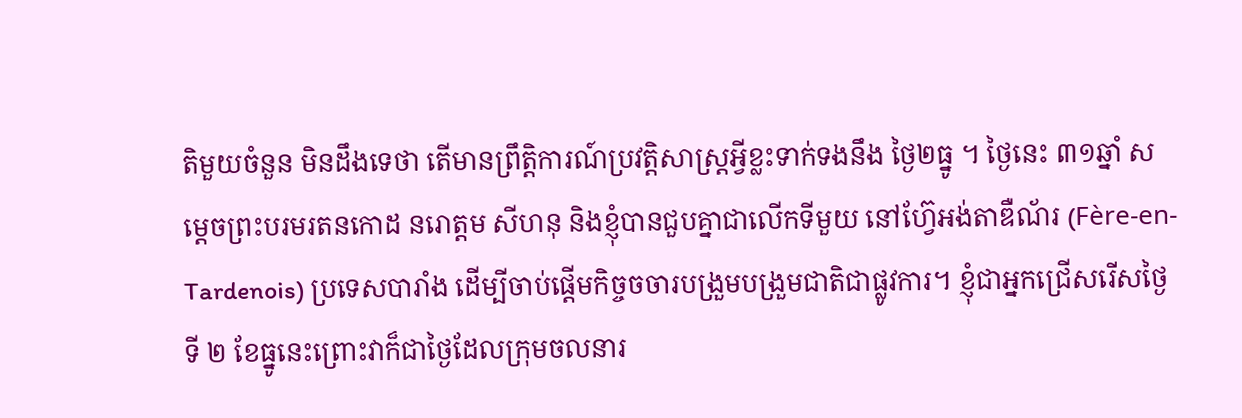តិមួយចំនួន មិនដឹងទេថា តើមានព្រឹត្តិការណ៍ប្រវត្តិសាស្ត្រអ្វីខ្លះទាក់ទងនឹង ថ្ងៃ២ធ្នូ ។ ថ្ងៃនេះ ៣១ឆ្នាំ សម្តេចព្រះបរមរតនកោដ នរោត្តម សីហនុ និងខ្ញុំបានជួបគ្នាជាលើកទីមួយ នៅហ៊្វែអង់តាឌឺណ័រ (Fère-en-Tardenois) ប្រទេសបារាំង ដើម្បីចាប់ផ្តើមកិច្ចចចារបង្រួមបង្រួមជាតិជាផ្លូវការ។ ខ្ញុំជាអ្នកជ្រើសរើសថ្ងៃទី ២ ខែធ្នូនេះព្រោះវាក៏ជាថ្ងៃដែលក្រុមចលនារ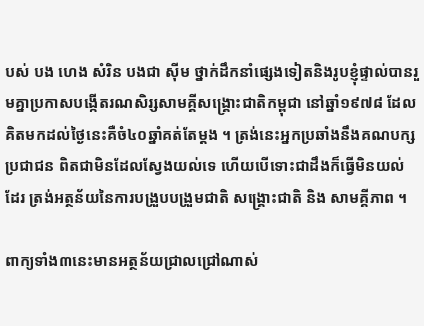បស់ បង ហេង សំរិន បងជា សុីម ថ្នាក់ដឹកនាំផ្សេងទៀតនិងរូបខ្ញុំផ្ទាល់បានរួមគ្នាប្រកាសបង្កើតរណសិរ្សសាមគ្គីសង្គ្រោះជាតិកម្ពុជា នៅឆ្នាំ១៩៧៨ ដែលគិតមកដល់ថ្ងៃនេះគឺចំ៤០ឆ្នាំគត់តែម្តង ។ ត្រង់នេះអ្នកប្រឆាំងនឹងគណបក្សប្រជាជន ពិតជាមិនដែលស្វែងយល់ទេ ហើយបើទោះជាដឹងក៏ធ្វើមិនយល់ដែរ ត្រង់អត្ថន័យនៃការបង្រួបបង្រួមជាតិ សង្គ្រោះជាតិ និង សាមគ្គីភាព ។

ពាក្យទាំង៣នេះមានអត្ថន័យជ្រាលជ្រៅណាស់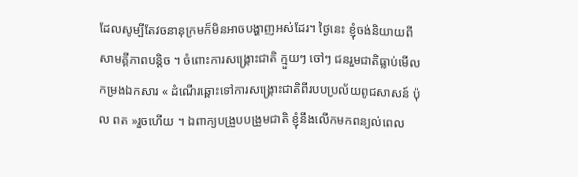ដែលសូម្បីតែវចនានុក្រមក៏មិនអាចបង្ហាញអស់ដែរ។ ថ្ងៃនេះ ខ្ញុំចង់និយាយពីសាមគ្គីភាពបន្តិច ។ ចំពោះការសង្គ្រោះជាតិ ក្មួយៗ ចៅៗ ជនរួមជាតិធ្លាប់មើលកម្រងឯកសារ « ដំណើរឆ្ពោះទៅការសង្រ្គោះជាតិពីរបបប្រល័យពូជសាសន៍ ប៉ុល ពត »រួចហើយ ។ ឯពាក្យបង្រួបបង្រួមជាតិ ខ្ញុំនឹងលើកមកពន្យល់ពេល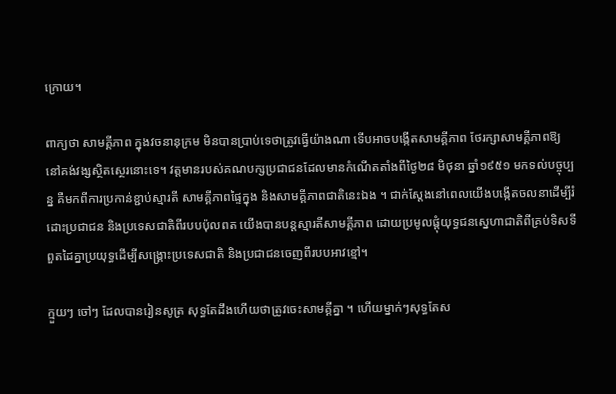ក្រោយ។

ពាក្យថា សាមគ្គីភាព ក្នុងវចនានុក្រម មិនបានប្រាប់ទេថាត្រូវធ្វើយ៉ាងណា ទើបអាចបង្កើតសាមគ្គីភាព ថែរក្សាសាមគ្គីភាពឱ្យនៅគង់វង្សស្ថិតស្ថេរនោះទេ។ វត្តមានរបស់គណបក្សប្រជាជនដែលមានកំណើតតាំងពីថ្ងៃ២៨ មិថុនា ឆ្នាំ១៩៥១ មកទល់បច្ចុប្បន្ន គឺមកពីការប្រកាន់ខ្ជាប់ស្មារតី សាមគ្គីភាពផ្ទៃក្នុង និងសាមគ្គីភាពជាតិនេះឯង ។ ជាក់ស្ដែងនៅពេលយើងបង្កើតចលនាដើម្បីរំដោះប្រជាជន និងប្រទេសជាតិពីរបបប៉ុលពត យើងបានបន្តស្មារតីសាមគ្គីភាព ដោយប្រមូលផ្ដុំយុទ្ធជនស្នេហាជាតិពីគ្រប់ទិសទី ពួតដៃគ្នាប្រយុទ្ធដើម្បីសង្រ្គោះប្រទេសជាតិ និងប្រជាជនចេញពីរបបអាវខ្មៅ។

ក្មួយៗ ចៅៗ ដែលបានរៀនសូត្រ សុទ្ធតែដឹងហើយថាត្រូវចេះសាមគ្គីគ្នា ។ ហើយម្នាក់ៗសុទ្ធតែស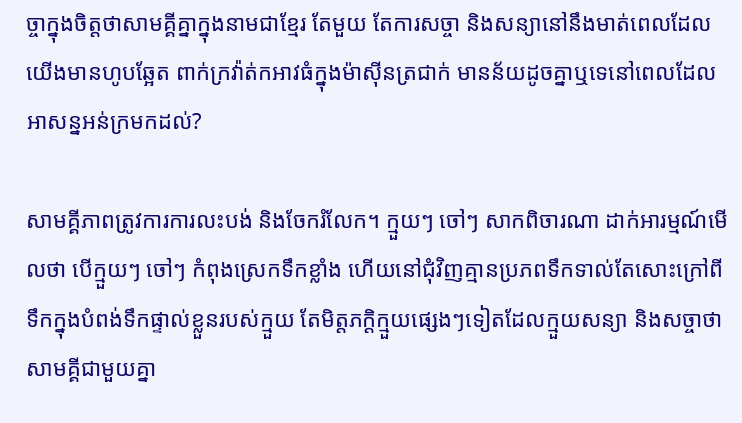ច្ចាក្នុងចិត្តថាសាមគ្គីគ្នាក្នុងនាមជាខ្មែរ តែមួយ តែការសច្ចា និងសន្យានៅនឹងមាត់ពេលដែលយើងមានហូបឆ្អែត ពាក់ក្រវ៉ាត់កអាវធំក្នុងម៉ាសុីនត្រជាក់ មានន័យដូចគ្នាឬទេនៅពេលដែលអាសន្នអន់ក្រមកដល់?

សាមគ្គីភាពត្រូវការការលះបង់ និងចែករំលែក។ ក្មួយៗ ចៅៗ សាកពិចារណា ដាក់អារម្មណ៍មើលថា បើក្មួយៗ ចៅៗ កំពុងស្រេកទឹកខ្លាំង ហើយនៅជុំវិញគ្មានប្រភពទឹកទាល់តែសោះក្រៅពីទឹកក្នុងបំពង់ទឹកផ្ទាល់ខ្លួនរបស់ក្មួយ តែមិត្តភក្ដិក្មួយផ្សេងៗទៀតដែលក្មួយសន្យា និងសច្ចាថាសាមគ្គីជាមួយគ្នា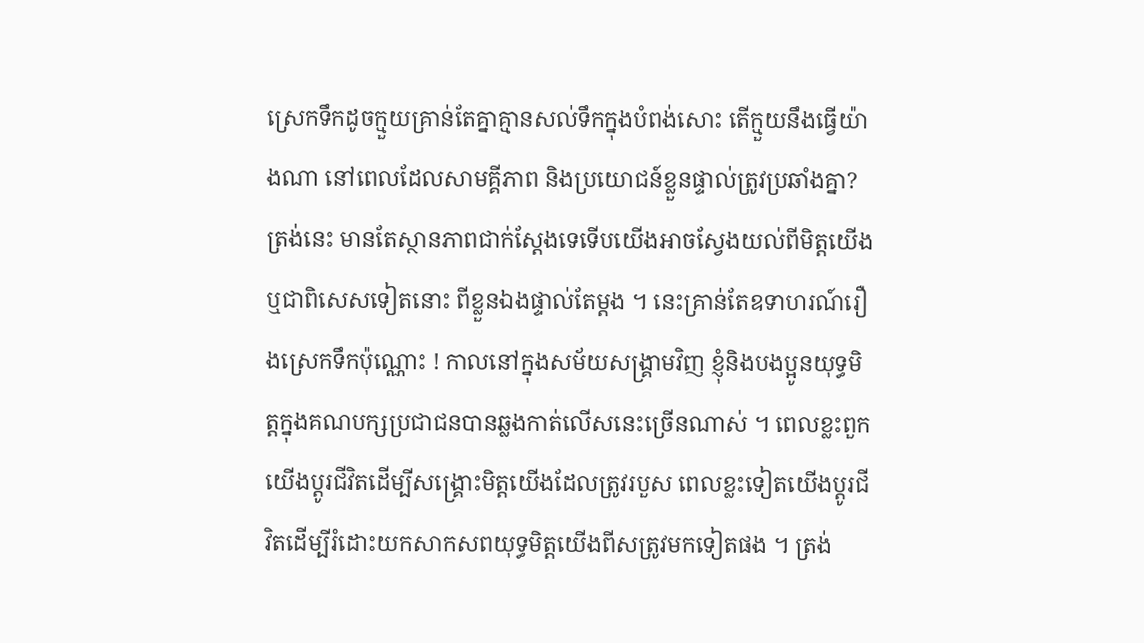ស្រេកទឹកដូចក្មួយគ្រាន់តែគ្នាគ្មានសល់ទឹកក្នុងបំពង់សោះ តើក្មួយនឹងធ្វើយ៉ាងណា នៅពេលដែលសាមគ្គីភាព និងប្រយោជន៍ខ្លួនផ្ទាល់ត្រូវប្រឆាំងគ្នា? ត្រង់នេះ មានតែស្ថានភាពជាក់ស្តែងទេទើបយើងអាចស្វែងយល់ពីមិត្តយើង ឬជាពិសេសទៀតនោះ ពីខ្លួនឯងផ្ទាល់តែម្តង ។ នេះគ្រាន់តែឧទាហរណ៍រឿងស្រេកទឹកប៉ុណ្ណោះ ! កាលនៅក្នុងសម័យសង្គ្រាមវិញ ខ្ញុំនិងបងប្អូនយុទ្ធមិត្តក្នុងគណបក្សប្រជាជនបានឆ្លងកាត់លើសនេះច្រើនណាស់ ។ ពេលខ្លះពួកយើងប្តូរជីវិតដើម្បីសង្គ្រោះមិត្តយើងដែលត្រូវរបួស ពេលខ្លះទៀតយើងប្តូរជីវិតដើម្បីរំដោះយកសាកសពយុទ្ធមិត្តយើងពីសត្រូវមកទៀតផង ។ ត្រង់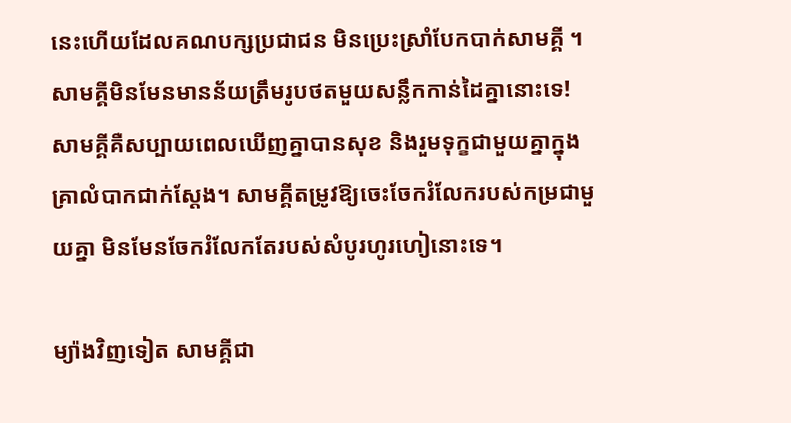នេះហើយដែលគណបក្សប្រជាជន មិនប្រេះស្រាំបែកបាក់សាមគ្គី ។ សាមគ្គីមិនមែនមានន័យត្រឹមរូបថតមួយសន្លឹកកាន់ដៃគ្នានោះទេ! សាមគ្គីគឺសប្បាយពេលឃើញគ្នាបានសុខ និងរួមទុក្ខជាមួយគ្នាក្នុងគ្រាលំបាកជាក់ស្តែង។ សាមគ្គីតម្រូវឱ្យចេះចែករំលែករបស់កម្រជាមួយគ្នា មិនមែនចែករំលែកតែរបស់សំបូរហូរហៀនោះទេ។

ម្យ៉ាងវិញទៀត សាមគ្គីជា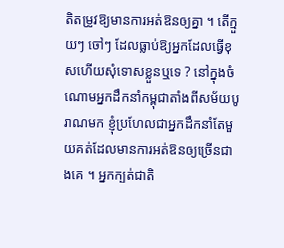តិតម្រូវឱ្យមានការអត់ឱនឲ្យគ្នា ។ តើក្មួយៗ ចៅៗ ដែលធ្លាប់ឱ្យអ្នកដែលធ្វើខុសហើយសុំទោសខ្លួនឬទេ ? នៅក្នុងចំណោមអ្នកដឹកនាំកម្ពុជាតាំងពីសម័យបូរាណមក ខ្ញុំប្រហែលជាអ្នកដឹកនាំតែមួយគត់ដែលមានការអត់ឱនឲ្យច្រើនជាងគេ ។ អ្នកក្បត់ជាតិ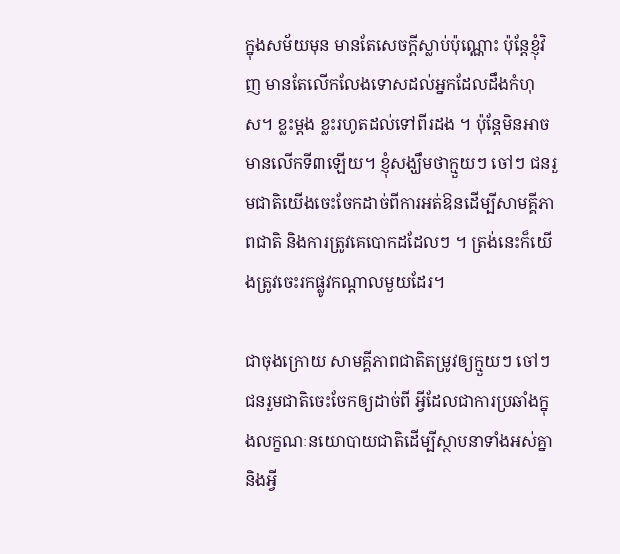ក្នុងសម័យមុន មានតែសេចក្តីស្លាប់ប៉ុណ្ណោះ ប៉ុន្ដែខ្ញុំវិញ មានតែលើកលែងទោសដល់អ្នកដែលដឹងកំហុស។ ខ្លះម្តង ខ្លះរហូតដល់ទៅពីរដង ។ ប៉ុន្តែមិនអាចមានលើកទី៣ឡើយ។ ខ្ញុំសង្ឃឹមថាក្មួយៗ ចៅៗ ជនរួមជាតិយើងចេះចែកដាច់ពីការអត់ឱនដើម្បីសាមគ្គីភាពជាតិ និងការត្រូវគេបោកដដែលៗ ។ ត្រង់នេះក៏យើងត្រូវចេះរកផ្លូវកណ្ដាលមួយដែរ។

ជាចុងក្រោយ សាមគ្គីភាពជាតិតម្រូវឲ្យក្មួយៗ ចៅៗ ជនរួមជាតិចេះចែកឲ្យដាច់ពី អ្វីដែលជាការប្រឆាំងក្នុងលក្ខណៈនយោបាយជាតិដើម្បីស្ថាបនាទាំងអស់គ្នា និងអ្វី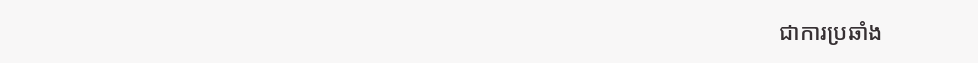ជាការប្រឆាំង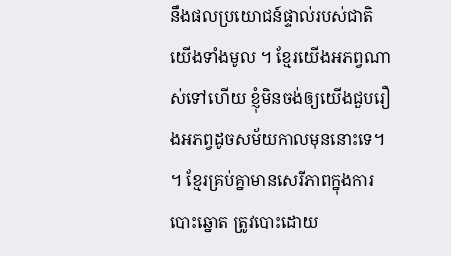នឹងផលប្រយោជន៍ផ្ទាល់របស់ជាតិយើងទាំងមូល ។ ខ្មែរយើងអភព្វណាស់ទៅហើយ ខ្ញុំមិនចង់ឲ្យយើងជួបរឿងអភព្វដូចសម័យកាលមុននោះទេ។ ។ ខ្មែរគ្រប់គ្នាមានសេរីភាពក្នុងការបោះឆ្នោត ត្រូវបោះដោយ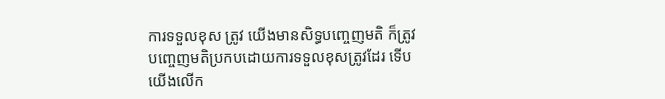ការទទួលខុស ត្រូវ យើងមានសិទ្ធបញ្ចេញមតិ ក៏ត្រូវបញ្ចេញមតិប្រកបដោយការទទួលខុសត្រូវដែរ ទើបយើងលើក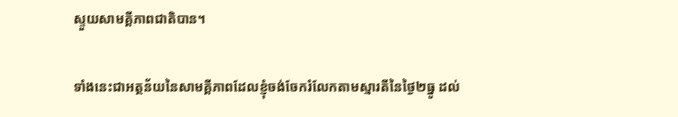ស្ទួយសាមគ្គីភាពជាតិបាន។

ទាំងនេះជាអត្ថន័យនៃសាមគ្គីភាពដែលខ្ញុំចង់ចែករំលែកតាមស្មារតីនៃថ្ងៃ២ធ្នូ ដល់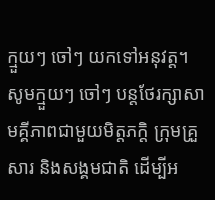ក្មួយៗ ចៅៗ យកទៅអនុវត្ត។ សូមក្មួយៗ ចៅៗ បន្តថែរក្សាសាមគ្គីភាពជាមួយមិត្តភក្តិ ក្រុមគ្រួសារ និងសង្គមជាតិ ដើម្បីអ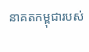នាគតកម្ពុជារបស់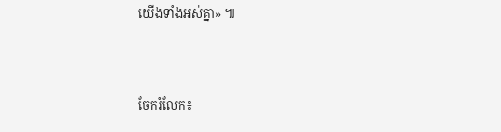យើងទាំងអស់គ្នា» ៕


ចែករំលែក៖